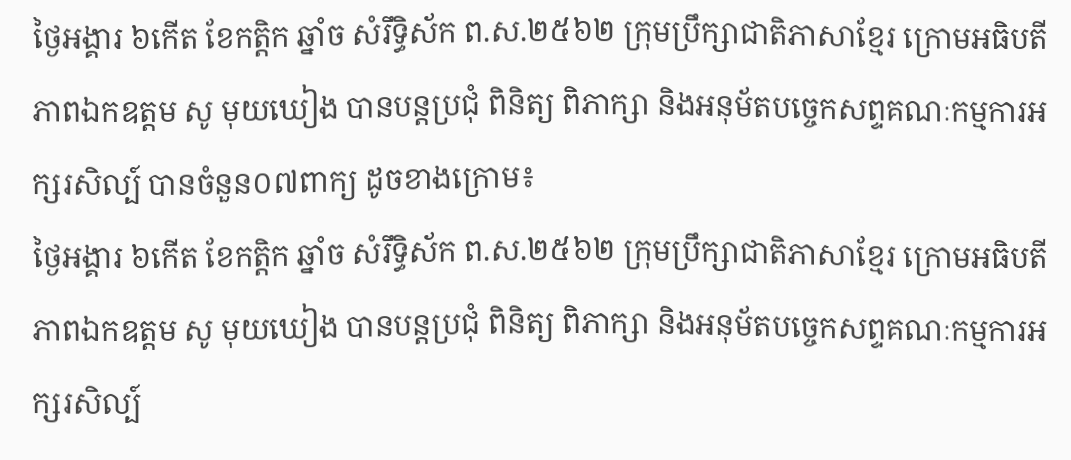ថ្ងៃអង្គារ ៦កើត ខែកត្តិក ឆ្នាំច សំរឹទ្ធិស័ក ព.ស.២៥៦២ ក្រុមប្រឹក្សាជាតិភាសាខ្មែរ ក្រោមអធិបតីភាពឯកឧត្តម សូ មុយឃៀង បានបន្តប្រជុំ ពិនិត្យ ពិភាក្សា និងអនុម័តបច្ចេកសព្ទគណៈកម្មការអក្សរសិល្ប៍ បានចំនួន០៧ពាក្យ ដូចខាងក្រោម៖
ថ្ងៃអង្គារ ៦កើត ខែកត្តិក ឆ្នាំច សំរឹទ្ធិស័ក ព.ស.២៥៦២ ក្រុមប្រឹក្សាជាតិភាសាខ្មែរ ក្រោមអធិបតីភាពឯកឧត្តម សូ មុយឃៀង បានបន្តប្រជុំ ពិនិត្យ ពិភាក្សា និងអនុម័តបច្ចេកសព្ទគណៈកម្មការអក្សរសិល្ប៍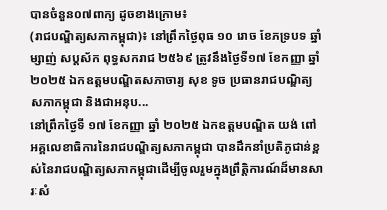បានចំនួន០៧ពាក្យ ដូចខាងក្រោម៖
(រាជបណ្ឌិត្យសភាកម្ពុជា)៖ នៅព្រឹកថ្ងៃពុធ ១០ រោច ខែភទ្របទ ឆ្នាំម្សាញ់ សប្ដស័ក ពុទ្ធសករាជ ២៥៦៩ ត្រូវនឹងថ្ងៃទី១៧ ខែកញ្ញា ឆ្នាំ២០២៥ ឯកឧត្ដមបណ្ឌិតសភាចារ្យ សុខ ទូច ប្រធានរាជបណ្ឌិត្យសភាកម្ពុជា និងជាអនុប...
នៅព្រឹកថ្ងៃទី ១៧ ខែកញ្ញា ឆ្នាំ ២០២៥ ឯកឧត្តមបណ្ឌិត យង់ ពៅ អគ្គលេខាធិការនៃរាជបណ្ឌិត្យសភាកម្ពុជា បានដឹកនាំប្រតិភូជាន់ខ្ពស់នៃរាជបណ្ឌិត្យសភាកម្ពុជាដើម្បីចូលរួមក្នុងព្រឹត្តិការណ៍ដ៏មានសារៈសំ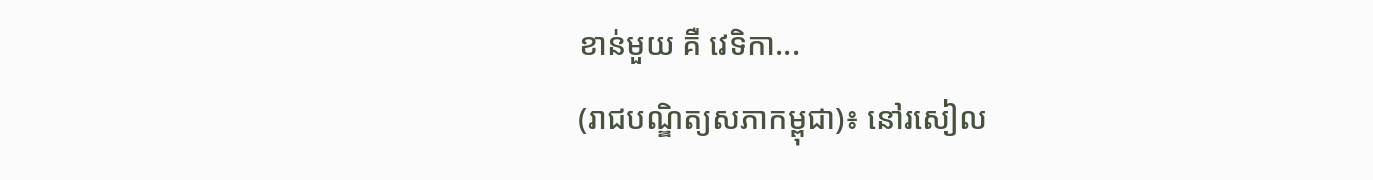ខាន់មួយ គឺ វេទិកា...
(រាជបណ្ឌិត្យសភាកម្ពុជា)៖ នៅរសៀល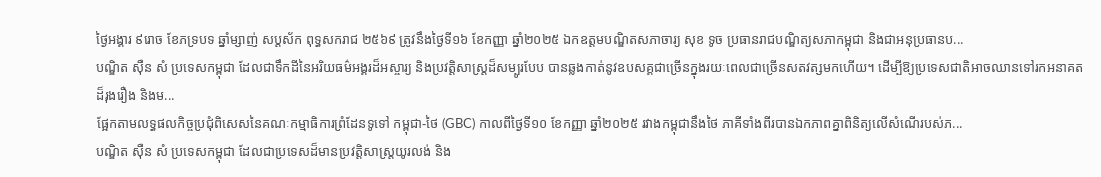ថ្ងៃអង្គារ ៩រោច ខែភទ្របទ ឆ្នាំម្សាញ់ សប្ដស័ក ពុទ្ធសករាជ ២៥៦៩ ត្រូវនឹងថ្ងៃទី១៦ ខែកញ្ញា ឆ្នាំ២០២៥ ឯកឧត្ដមបណ្ឌិតសភាចារ្យ សុខ ទូច ប្រធានរាជបណ្ឌិត្យសភាកម្ពុជា និងជាអនុប្រធានប...
បណ្ឌិត ស៊ឺន សំ ប្រទេសកម្ពុជា ដែលជាទឹកដីនៃអរិយធម៌អង្គរដ៏អស្ចារ្យ និងប្រវត្តិសាស្ត្រដ៏សម្បូរបែប បានឆ្លងកាត់នូវឧបសគ្គជាច្រើនក្នុងរយៈពេលជាច្រើនសតវត្សមកហើយ។ ដើម្បីឱ្យប្រទេសជាតិអាចឈានទៅរកអនាគតដ៏រុងរឿង និងម...
ផ្អែកតាមលទ្ធផលកិច្ចប្រជុំពិសេសនៃគណៈកម្មាធិការព្រំដែនទូទៅ កម្ពុជា-ថៃ (GBC) កាលពីថ្ងៃទី១០ ខែកញ្ញា ឆ្នាំ២០២៥ រវាងកម្ពុជានឹងថៃ ភាគីទាំងពីរបានឯកភាពគ្នាពិនិត្យលើសំណើរបស់ភ...
បណ្ឌិត ស៊ឺន សំ ប្រទេសកម្ពុជា ដែលជាប្រទេសដ៏មានប្រវត្តិសាស្ត្រយូរលង់ និង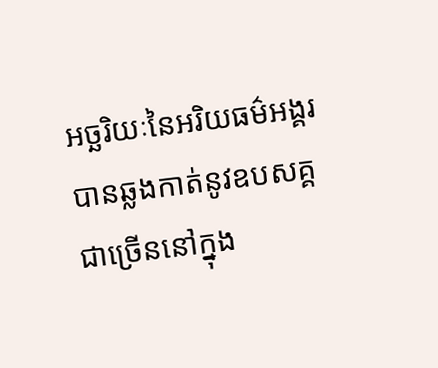អច្ឆរិយៈនៃអរិយធម៌អង្គរ បានឆ្លងកាត់នូវឧបសគ្គជាច្រើននៅក្នុង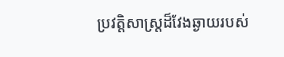ប្រវត្តិសាស្ត្រដ៏វែងឆ្ងាយរបស់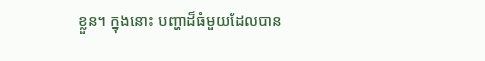ខ្លួន។ ក្នុងនោះ បញ្ហាដ៏ធំមួយដែលបាន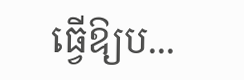ធ្វើឱ្យប...